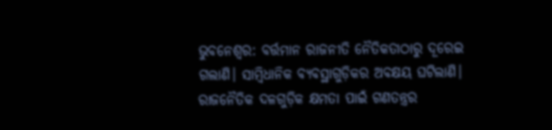ଭୁବନେଶ୍ୱର: ବର୍ତ୍ତମାନ ରାଜନୀତି ନୈତିକତାଠାରୁ ଦୂରେଇ ଗଲାଣି। ସାମ୍ୱିଧାନିକ ବ୍ୟବସ୍ଥାଗୁଡ଼ିକର ଅବକ୍ଷୟ ଘଟିଲାଣି। ରାଜନୈତିକ ଦଳଗୁଡ଼ିକ କ୍ଷମତା ପାଇଁ ଗଣତନ୍ତ୍ରର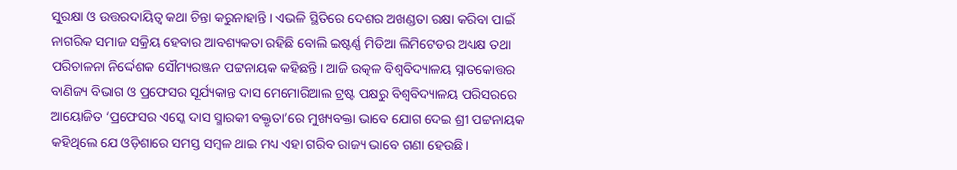ସୁରକ୍ଷା ଓ ଉତ୍ତରଦାୟିତ୍ୱ କଥା ଚିନ୍ତା କରୁନାହାନ୍ତି। ଏଭଳି ସ୍ଥିତିରେ ଦେଶର ଅଖଣ୍ଡତା ରକ୍ଷା କରିବା ପାଇଁ ନାଗରିକ ସମାଜ ସକ୍ରିୟ ହେବାର ଆବଶ୍ୟକତା ରହିଛି ବୋଲି ଇଷ୍ଟର୍ଣ୍ଣ ମିଡିଆ ଲିମିଟେଡର ଅଧ୍ୟକ୍ଷ ତଥା ପରିଚାଳନା ନିର୍ଦ୍ଦେଶକ ସୌମ୍ୟରଞ୍ଜନ ପଟ୍ଟନାୟକ କହିଛନ୍ତି। ଆଜି ଉତ୍କଳ ବିଶ୍ୱବିଦ୍ୟାଳୟ ସ୍ନାତକୋତ୍ତର ବାଣିଜ୍ୟ ବିଭାଗ ଓ ପ୍ରଫେସର ସୂର୍ଯ୍ୟକାନ୍ତ ଦାସ ମେମୋରିଆଲ ଟ୍ରଷ୍ଟ ପକ୍ଷରୁ ବିଶ୍ୱବିଦ୍ୟାଳୟ ପରିସରରେ ଆୟୋଜିତ ‘ପ୍ରଫେସର ଏସ୍କେ ଦାସ ସ୍ମାରକୀ ବକ୍ତୃତା’ରେ ମୁଖ୍ୟବକ୍ତା ଭାବେ ଯୋଗ ଦେଇ ଶ୍ରୀ ପଟ୍ଟନାୟକ କହିଥିଲେ ଯେ ଓଡ଼ିଶାରେ ସମସ୍ତ ସମ୍ୱଳ ଥାଇ ମଧ୍ୟ ଏହା ଗରିବ ରାଜ୍ୟ ଭାବେ ଗଣା ହେଉଛି।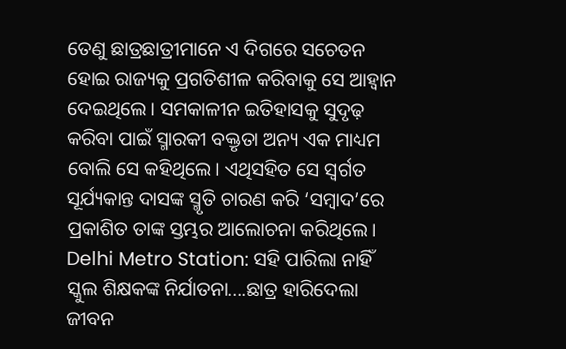ତେଣୁ ଛାତ୍ରଛାତ୍ରୀମାନେ ଏ ଦିଗରେ ସଚେତନ ହୋଇ ରାଜ୍ୟକୁ ପ୍ରଗତିଶୀଳ କରିବାକୁ ସେ ଆହ୍ୱାନ ଦେଇଥିଲେ। ସମକାଳୀନ ଇତିହାସକୁ ସୁଦୃଢ଼ କରିବା ପାଇଁ ସ୍ମାରକୀ ବକ୍ତୃତା ଅନ୍ୟ ଏକ ମାଧ୍ୟମ ବୋଲି ସେ କହିଥିଲେ। ଏଥିସହିତ ସେ ସ୍ୱର୍ଗତ ସୂର୍ଯ୍ୟକାନ୍ତ ଦାସଙ୍କ ସ୍ମୃତି ଚାରଣ କରି ‘ସମ୍ୱାଦ’ରେ ପ୍ରକାଶିତ ତାଙ୍କ ସ୍ତମ୍ଭର ଆଲୋଚନା କରିଥିଲେ।
Delhi Metro Station: ସହି ପାରିଲା ନାହିଁ ସ୍କୁଲ ଶିକ୍ଷକଙ୍କ ନିର୍ଯାତନା....ଛାତ୍ର ହାରିଦେଲା ଜୀବନ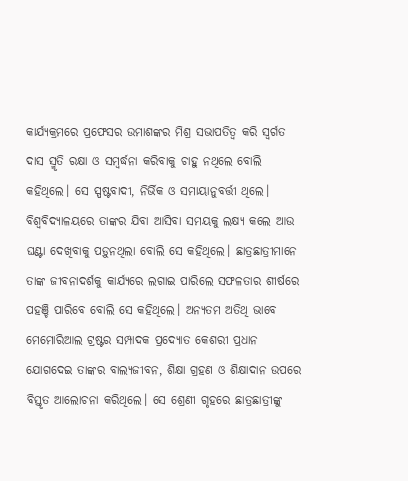କାର୍ଯ୍ୟକ୍ରମରେ ପ୍ରଫେସର ଉମାଶଙ୍କର ମିଶ୍ର ସଭାପତିତ୍ୱ କରି ସ୍ୱର୍ଗତ ଦାସ ସ୍ମୃତି ରକ୍ଷା ଓ ସମ୍ୱର୍ଦ୍ଧନା କରିବାକୁ ଚାହୁ ନଥିଲେ ବୋଲି କହିଥିଲେ। ସେ ସ୍ପଷ୍ଟବାଦୀ, ନିର୍ଭିକ ଓ ସମାୟାନୁବର୍ତ୍ତୀ ଥିଲେ। ବିଶ୍ୱବିଦ୍ୟାଳୟରେ ତାଙ୍କର ଯିବା ଆସିବା ସମୟକୁ ଲକ୍ଷ୍ୟ କଲେ ଆଉ ଘଣ୍ଟା ଦେଖିବାକୁ ପଡ଼ୁନଥିଲା ବୋଲି ସେ କହିଥିଲେ। ଛାତ୍ରଛାତ୍ରୀମାନେ ତାଙ୍କ ଜୀବନାଦର୍ଶକୁ କାର୍ଯ୍ୟରେ ଲଗାଇ ପାରିଲେ ସଫଳତାର ଶୀର୍ଷରେ ପହଞ୍ଚି ପାରିବେ ବୋଲି ସେ କହିଥିଲେ। ଅନ୍ୟତମ ଅତିଥି ଭାବେ ମେମୋରିଆଲ ଟ୍ରଷ୍ଟର ସମ୍ପାଦକ ପ୍ରଦ୍ୟୋତ କେଶରୀ ପ୍ରଧାନ ଯୋଗଦେଇ ତାଙ୍କର ବାଲ୍ୟଜୀବନ, ଶିକ୍ଷା ଗ୍ରହଣ ଓ ଶିକ୍ଷାଦାନ ଉପରେ ବିସ୍ତୃତ ଆଲୋଚନା କରିଥିଲେ। ସେ ଶ୍ରେଣୀ ଗୃହରେ ଛାତ୍ରଛାତ୍ରୀଙ୍କୁ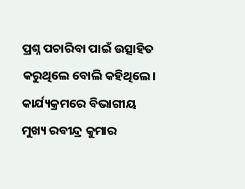ପ୍ରଶ୍ନ ପଚାରିବା ପାଇଁ ଉତ୍ସାହିତ କରୁଥିଲେ ବୋଲି କହିଥିଲେ। କାର୍ଯ୍ୟକ୍ରମରେ ବିଭାଗୀୟ ମୁଖ୍ୟ ରବୀନ୍ଦ୍ର କୁମାର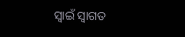ସ୍ୱାଇଁ ସ୍ୱାଗତ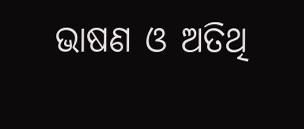ଭାଷଣ ଓ ଅତିଥି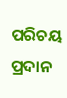ପରିଚୟ ପ୍ରଦାନ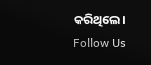କରିଥିଲେ।
Follow Us